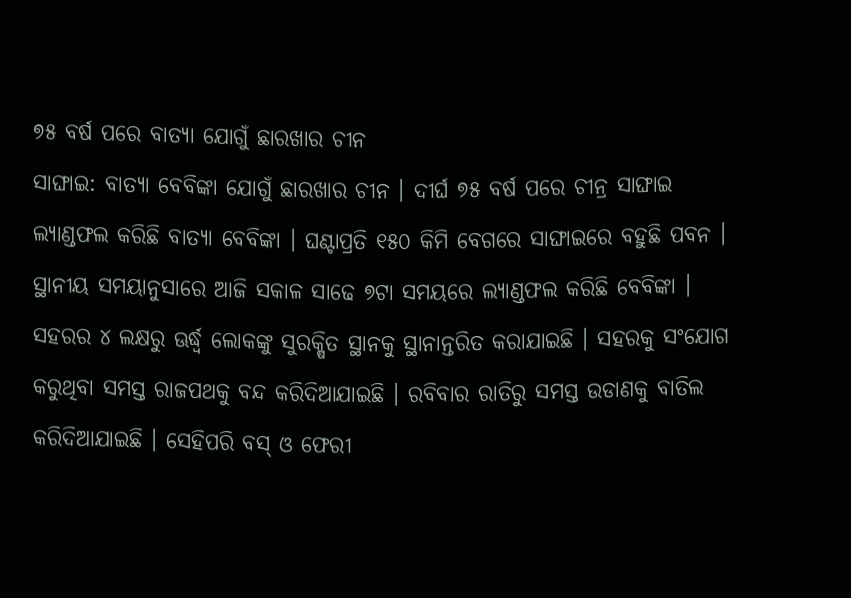୭୫ ବର୍ଷ ପରେ ବାତ୍ୟା ଯୋଗୁଁ ଛାରଖାର ଚୀନ
ସାଙ୍ଘାଇ: ବାତ୍ୟା ବେବିଙ୍କା ଯୋଗୁଁ ଛାରଖାର ଚୀନ । ଦୀର୍ଘ ୭୫ ବର୍ଷ ପରେ ଚୀନ୍ର ସାଙ୍ଘାଇ ଲ୍ୟାଣ୍ଡଫଲ କରିଛି ବାତ୍ୟା ବେବିଙ୍କା । ଘଣ୍ଟାପ୍ରତି ୧୫୦ କିମି ବେଗରେ ସାଙ୍ଘାଇରେ ବହୁଛି ପବନ । ସ୍ଥାନୀୟ ସମୟାନୁସାରେ ଆଜି ସକାଳ ସାଢେ ୭ଟା ସମୟରେ ଲ୍ୟାଣ୍ଡଫଲ କରିଛି ବେବିଙ୍କା ।
ସହରର ୪ ଲକ୍ଷରୁ ଊର୍ଦ୍ଧ୍ବ ଲୋକଙ୍କୁ ସୁରକ୍ଷିତ ସ୍ଥାନକୁ ସ୍ଥାନାନ୍ତରିତ କରାଯାଇଛି । ସହରକୁ ସଂଯୋଗ କରୁଥିବା ସମସ୍ତ ରାଜପଥକୁ ବନ୍ଦ କରିଦିଆଯାଇଛି । ରବିବାର ରାତିରୁ ସମସ୍ତ ଉଡାଣକୁ ବାତିଲ କରିଦିଆଯାଇଛି । ସେହିପରି ବସ୍ ଓ ଫେରୀ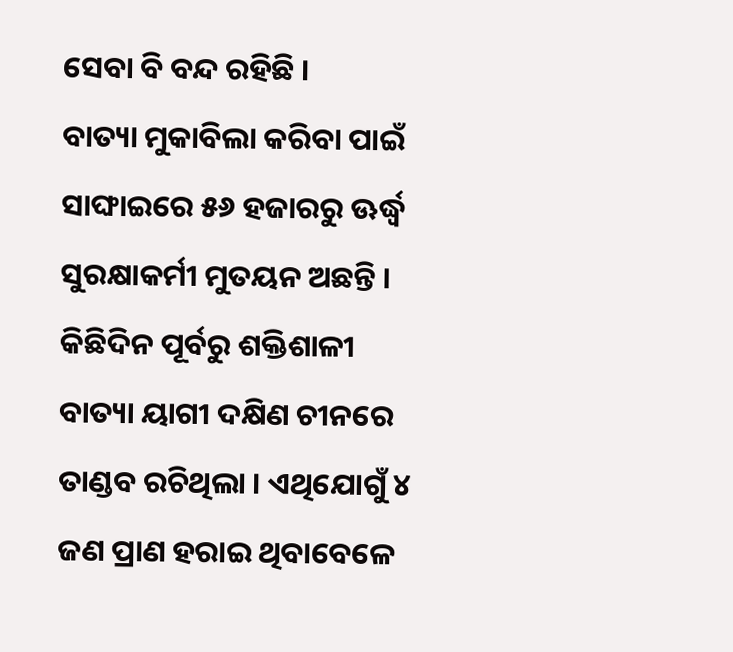ସେବା ବି ବନ୍ଦ ରହିଛି ।
ବାତ୍ୟା ମୁକାବିଲା କରିବା ପାଇଁ ସାଙ୍ଘାଇରେ ୫୬ ହଜାରରୁ ଊର୍ଦ୍ଧ୍ବ ସୁରକ୍ଷାକର୍ମୀ ମୁତୟନ ଅଛନ୍ତି । କିଛିଦିନ ପୂର୍ବରୁ ଶକ୍ତିଶାଳୀ ବାତ୍ୟା ୟାଗୀ ଦକ୍ଷିଣ ଚୀନରେ ତାଣ୍ଡବ ରଚିଥିଲା । ଏଥିଯୋଗୁଁ ୪ ଜଣ ପ୍ରାଣ ହରାଇ ଥିବାବେଳେ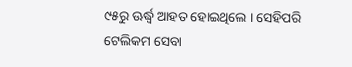୯୫ରୁ ଊର୍ଦ୍ଧ୍ବ ଆହତ ହୋଇଥିଲେ । ସେହିପରି ଟେଲିକମ ସେବା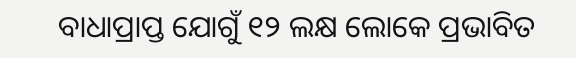ବାଧାପ୍ରାପ୍ତ ଯୋଗୁଁ ୧୨ ଲକ୍ଷ ଲୋକେ ପ୍ରଭାବିତ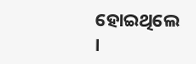ହୋଇଥିଲେ ।